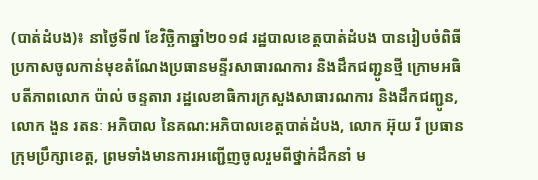(បាត់ដំបង)៖ នាថ្ងៃទី៧ ខែវិច្ឆិកាឆ្នាំ២០១៨ រដ្ឋបាលខេត្តបាត់ដំបង បានរៀបចំពិធីប្រកាសចូលកាន់មុខតំណែងប្រធានមន្ទីរសាធារណការ និងដឹកជញ្ជូនថ្មី ក្រោមអធិបតីភាពលោក ប៉ាល់ ចន្ទតារា រដ្ឋលេខាធិការក្រសួងសាធារណការ និងដឹកជញ្ជូន, លោក ងួន រតនៈ អភិបាល នៃគណ:អភិបាលខេត្តបាត់ដំបង, លោក អ៊ុយ រី ប្រធានក្រុមប្រឹក្សាខេត្ត, ព្រមទាំងមានការអញ្ជើញចូលរួមពីថ្នាក់ដឹកនាំ ម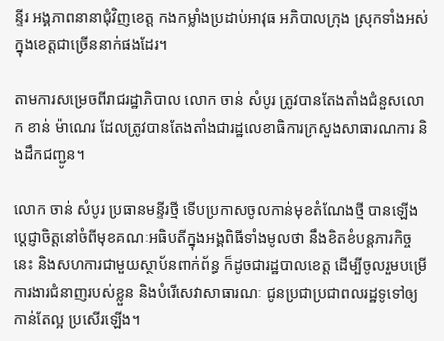ន្ទីរ អង្គភាពនានាជុំវិញខេត្ត កងកម្លាំងប្រដាប់អាវុធ អភិបាលក្រុង ស្រុកទាំងអស់ ក្នុងខេត្តជាច្រើននាក់ផងដែរ។

តាមការសម្រេចពីរាជរដ្ឋាភិបាល លោក ចាន់ សំបូរ ត្រូវបានតែងតាំងជំនួសលោក ខាន់ ម៉ាណេរ ដែលត្រូវបានតែងតាំងជារដ្ឋលេខាធិការក្រសួងសាធារណការ និងដឹកជញ្ជូន។

លោក ចាន់ សំបូរ ប្រធានមន្ទីរថ្មី ទើបប្រកាសចូលកាន់មុខតំណែងថ្មី បានឡើងប្តេជ្ញាចិត្តនៅចំពីមុខគណៈអធិបតីក្នុងអង្គពិធីទាំងមូលថា នឹងខិតខំបន្តភារកិច្ចនេះ និងសហការជាមួយស្ថាប័នពាក់ព័ន្ធ ក៏ដូចជារដ្ឋបាលខេត្ត ដើម្បីចូលរួមបម្រើការងារជំនាញរបស់ខ្លួន និងបំរើសេវាសាធារណៈ ជូនប្រជាប្រជាពលរដ្ឋទូទៅឲ្យកាន់តែល្អ ប្រសើរឡើង។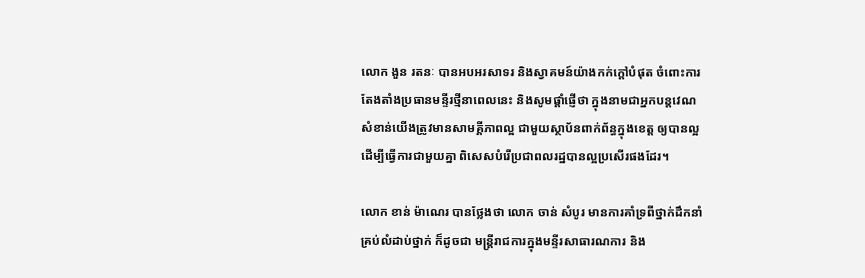លោក ងួន រតនៈ បានអបអរសាទរ និងស្វាគមន៍យ៉ាងកក់ក្តៅបំផុត ចំពោះការតែងតាំងប្រធានមន្ទីរថ្មីនាពេលនេះ និងសូមផ្តាំផ្ញើថា ក្នុងនាមជាអ្នកបន្តវេណ សំខាន់យើងត្រូវមានសាមគ្គីភាពល្អ ជាមួយស្ថាប័នពាក់ព័ន្ធក្នុងខេត្ត ឲ្យបានល្អដើម្បីធ្វើការជាមួយគ្នា ពិសេសបំរើប្រជាពលរដ្ឋបានល្អប្រសើរផងដែរ។

លោក ខាន់ ម៉ាណេរ បានថ្លែងថា លោក ចាន់ សំបូរ មានការគាំទ្រពីថ្នាក់ដឹកនាំគ្រប់លំដាប់ថ្នាក់ ក៏ដូចជា មន្រ្តីរាជការក្នុងមន្ទីរសាធារណការ និង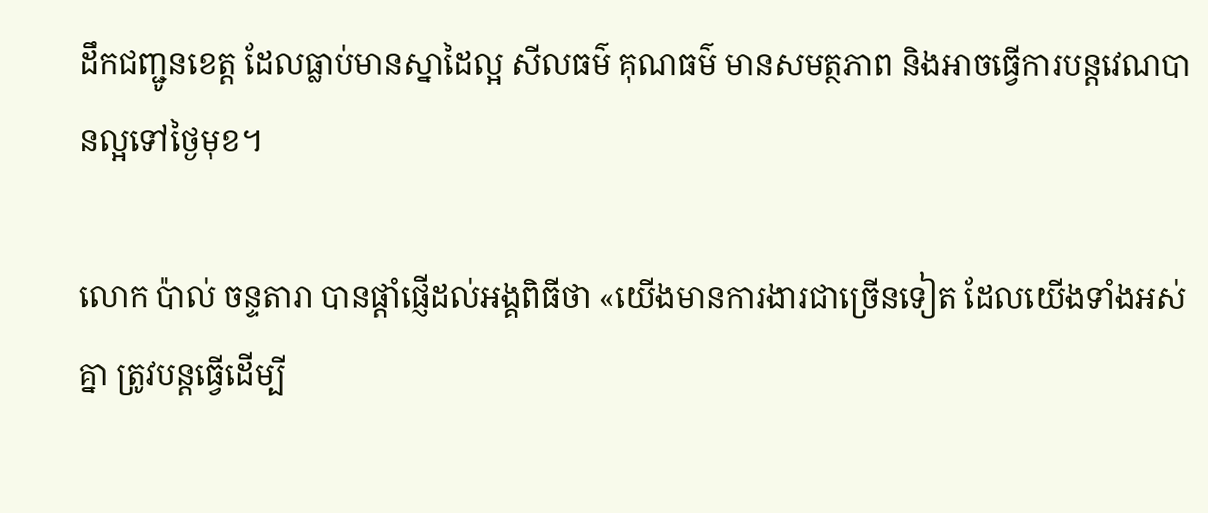ដឹកជញ្ជូនខេត្ត ដែលធ្លាប់មានស្នាដៃល្អ សីលធម៌ គុណធម៌ មានសមត្ថភាព និងអាចធ្វើការបន្តវេណបានល្អទៅថ្ងៃមុខ។

លោក ប៉ាល់ ចន្ទតារា បានផ្តាំផ្ញើដល់អង្គពិធីថា «យើងមានការងារជាច្រើនទៀត ដែលយើងទាំងអស់គ្នា ត្រូវបន្តធ្វើដើម្បី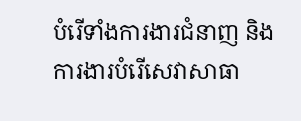បំរើទាំងការងារជំនាញ និងការងារបំរើសេវាសាធា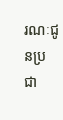រណៈជូនប្រជា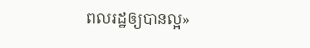ពលរដ្ឋឲ្យបានល្អ»